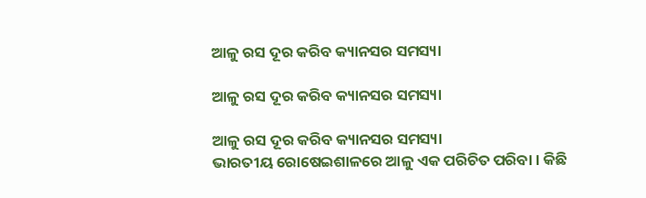ଆଳୁ ରସ ଦୂର କରିବ କ୍ୟାନସର ସମସ୍ୟା

ଆଳୁ ରସ ଦୂର କରିବ କ୍ୟାନସର ସମସ୍ୟା

ଆଳୁ ରସ ଦୂର କରିବ କ୍ୟାନସର ସମସ୍ୟା
ଭାରତୀୟ ରୋଷେଇଶାଳରେ ଆଳୁ ଏକ ପରିଚିତ ପରିବା । କିଛି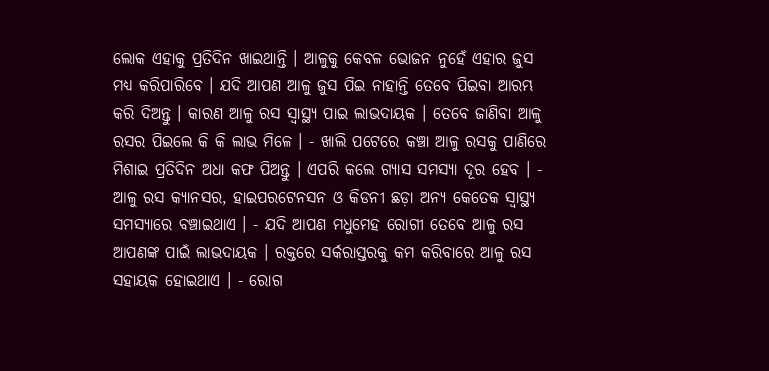ଲୋକ ଏହାକୁ ପ୍ରତିଦିନ ଖାଇଥାନ୍ତି । ଆଳୁକୁ କେବଳ ଭୋଜନ ନୁହେଁ ଏହାର ଜୁସ ମଧ୍ୟ କରିପାରିବେ । ଯଦି ଆପଣ ଆଳୁ ଜୁସ ପିଇ ନାହାନ୍ତି ତେବେ ପିଇବା ଆରମ୍ଭ କରି ଦିଅନ୍ତୁ । କାରଣ ଆଳୁ ରସ ସ୍ୱାସ୍ଥ୍ୟ ପାଇ ଲାଭଦାୟକ । ତେବେ ଜାଣିବା ଆଳୁ ରସର ପିଇଲେ କି କି ଲାଭ ମିଳେ । - ଖାଲି ପଟେରେ କଞ୍ଚା ଆଳୁ ରସକୁ ପାଣିରେ ମିଶାଇ ପ୍ରତିଦିନ ଅଧା କଫ ପିଅନ୍ତୁ । ଏପରି କଲେ ଗ୍ୟାସ ସମସ୍ୟା ଦୂର ହେବ । - ଆଳୁ ରସ କ୍ୟାନସର, ହାଇପରଟେନସନ ଓ କିଡନୀ ଛଡ଼ା ଅନ୍ୟ କେତେକ ସ୍ୱାସ୍ଥ୍ୟ ସମସ୍ୟାରେ ବଞ୍ଚାଇଥାଏ । - ଯଦି ଆପଣ ମଧୁମେହ ରୋଗୀ ତେବେ ଆଳୁ ରସ ଆପଣଙ୍କ ପାଇଁ ଲାଭଦାୟକ । ରକ୍ତରେ ସର୍କରାସ୍ତରକୁ କମ କରିବାରେ ଆଳୁ ରସ ସହାୟକ ହୋଇଥାଏ । - ରୋଗ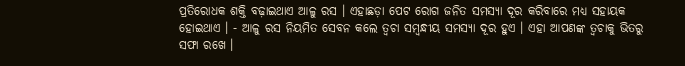ପ୍ରତିରୋଧକ ଶକ୍ତି ବଢ଼ାଇଥାଏ ଆଳୁ ରସ । ଏହାଛଡ଼ା ପେଟ ରୋଗ ଜନିତ ସମସ୍ୟା ଦୂର କରିବାରେ ମଧ୍ୟ ସହାୟକ ହୋଇଥାଏ । - ଆଳୁ ରସ ନିୟମିତ ସେବନ କଲେ ତ୍ୱଚା ସମ୍ବନ୍ଧୀୟ ସମସ୍ୟା ଦୂର ହୁଏ । ଏହା ଆପଣଙ୍କ ତ୍ୱଚାକୁ ଭିତରୁ ସଫା ରଖେ ।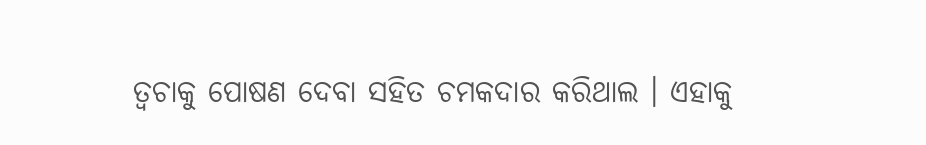ତ୍ୱଚାକୁ ପୋଷଣ ଦେବା ସହିତ ଚମକଦାର କରିଥାଲ । ଏହାକୁ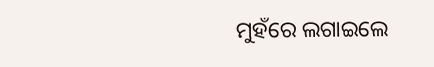ମୁହଁରେ ଲଗାଇଲେ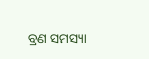ବ୍ରଣ ସମସ୍ୟା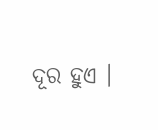ଦୂର ହୁଏ ।